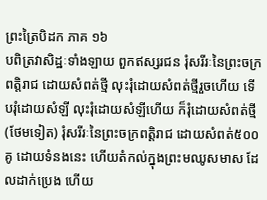ព្រះត្រៃបិដក ភាគ ១៦
បពិត្រវាសិដ្ឋៈទាំងឡាយ ពួកឥស្សរជន រុំសរីរៈនៃព្រះចក្រពត្តិរាជ ដោយសំពត់ថ្មី លុះរុំដោយសំពត់ថ្មីរួចហើយ ទើបរុំដោយសំឡី លុះរុំដោយសំឡីហើយ ក៏រុំដោយសំពត់ថ្មី (ថែមទៀត) រុំសរីរៈនៃព្រះចក្រពត្តិរាជ ដោយសំពត់៥០០គូ ដោយទំនងនេះ ហើយតំកល់ក្នុងព្រះមឈូសមាស ដែលដាក់ប្រេង ហើយ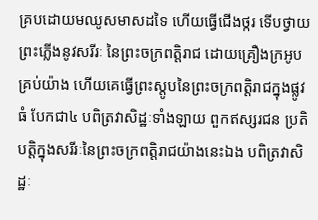គ្របដោយមឈូសមាសដទៃ ហើយធ្វើជើងថ្ករ ទើបថ្វាយព្រះភ្លើងនូវសរីរៈ នៃព្រះចក្រពត្តិរាជ ដោយគ្រឿងក្រអូបគ្រប់យ៉ាង ហើយគេធ្វើព្រះស្តូបនៃព្រះចក្រពត្តិរាជក្នុងផ្លូវធំ បែកជា៤ បពិត្រវាសិដ្ឋៈទាំងឡាយ ពួកឥស្សរជន ប្រតិបត្តិក្នុងសរីរៈនៃព្រះចក្រពត្តិរាជយ៉ាងនេះឯង បពិត្រវាសិដ្ឋៈ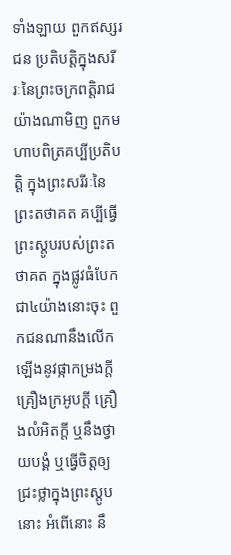ទាំងឡាយ ពួកឥស្សរជន ប្រតិបត្តិក្នុងសរីរៈនៃព្រះចក្រពត្តិរាជយ៉ាងណាមិញ ពួកមហាបពិត្រគប្បីប្រតិបត្តិ ក្នុងព្រះសរីរៈនៃព្រះតថាគត គប្បីធ្វើព្រះស្តូបរបស់ព្រះតថាគត ក្នុងផ្លូវធំបែកជា៤យ៉ាងនោះចុះ ពួកជនណានឹងលើកឡើងនូវផ្កាកម្រងក្តី គ្រឿងក្រអូបក្តី គ្រឿងលំអិតក្តី ឬនឹងថ្វាយបង្គំ ឬធ្វើចិត្តឲ្យជ្រះថ្លាក្នុងព្រះស្តូបនោះ អំពើនោះ នឹ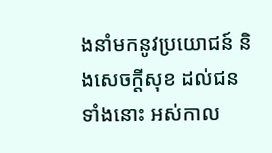ងនាំមកនូវប្រយោជន៍ និងសេចក្តីសុខ ដល់ជនទាំងនោះ អស់កាល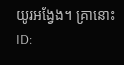យូរអង្វែង។ គ្រានោះ
ID: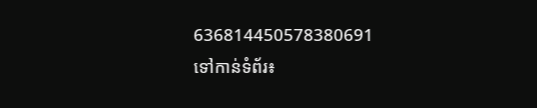636814450578380691
ទៅកាន់ទំព័រ៖